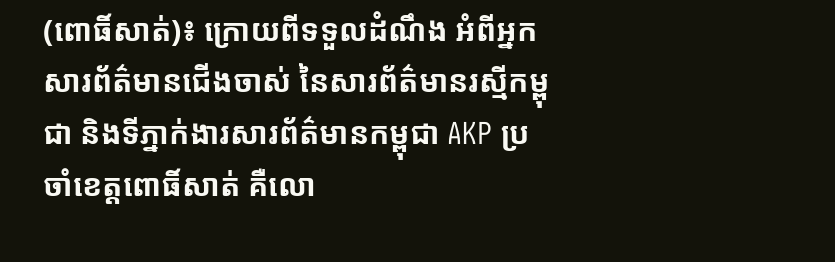(ពោធិ៍សាត់)៖ ក្រោយពីទទួលដំណឹង អំពីអ្នកសារព័ត៌មានជើងចាស់ នៃសារព័ត៌មានរស្មីកម្ពុជា និងទីភ្នាក់ងារសារព័ត៌មានកម្ពុជា AKP ប្រចាំខេត្តពោធិ៍សាត់ គឺលោ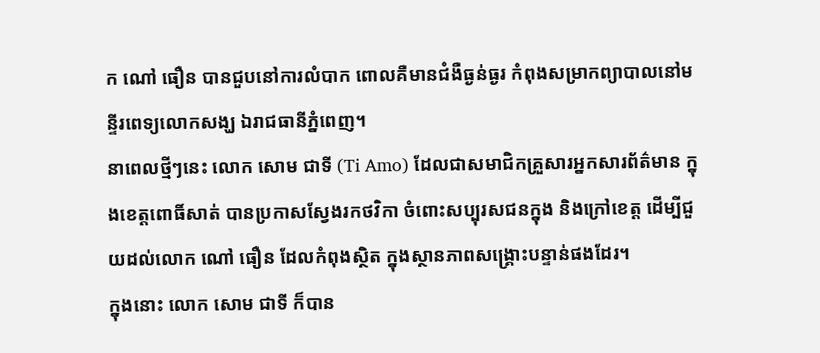ក ណៅ ធឿន បានជួបនៅការលំបាក ពោលគឺមានជំងឺធ្ងន់ធ្ងរ កំពុងសម្រាកព្យាបាលនៅមន្ទីរពេទ្យលោកសង្ឃ ឯរាជធានីភ្នំពេញ។
នាពេលថ្មីៗនេះ លោក សោម ជាទី (Ti Amo) ដែលជាសមាជិកគ្រួសារអ្នកសារព័ត៌មាន ក្នុងខេត្តពោធិ៍សាត់ បានប្រកាសស្វែងរកថវិកា ចំពោះសប្បុរសជនក្នុង និងក្រៅខេត្ត ដើម្បីជួយដល់លោក ណៅ ធឿន ដែលកំពុងស្ថិត ក្នុងស្ថានភាពសង្គ្រោះបន្ទាន់ផងដែរ។
ក្នុងនោះ លោក សោម ជាទី ក៏បាន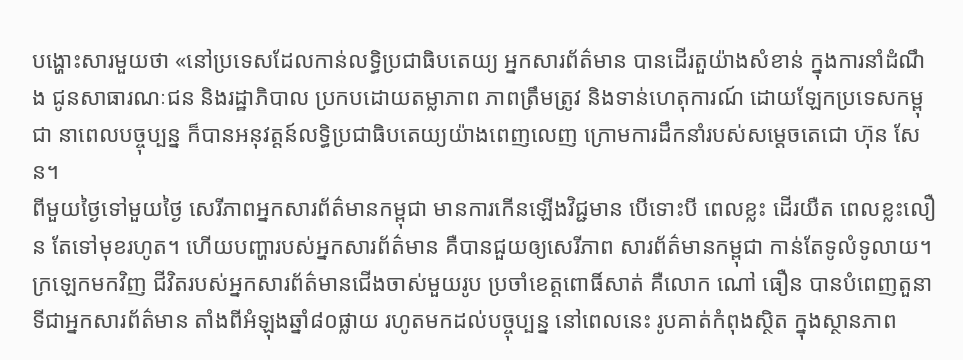បង្ហោះសារមួយថា «នៅប្រទេសដែលកាន់លទ្ធិប្រជាធិបតេយ្យ អ្នកសារព័ត៌មាន បានដើរតួយ៉ាងសំខាន់ ក្នុងការនាំដំណឹង ជូនសាធារណៈជន និងរដ្ឋាភិបាល ប្រកបដោយតម្លាភាព ភាពត្រឹមត្រូវ និងទាន់ហេតុការណ៍ ដោយឡែកប្រទេសកម្ពុជា នាពេលបច្ចុប្បន្ន ក៏បានអនុវត្តន៍លទ្ធិប្រជាធិបតេយ្យយ៉ាងពេញលេញ ក្រោមការដឹកនាំរបស់សម្តេចតេជោ ហ៊ុន សែន។
ពីមួយថ្ងៃទៅមួយថ្ងៃ សេរីភាពអ្នកសារព័ត៌មានកម្ពុជា មានការកើនឡើងវិជ្ជមាន បើទោះបី ពេលខ្លះ ដើរយឺត ពេលខ្លះលឿន តែទៅមុខរហូត។ ហើយបញ្ហារបស់អ្នកសារព័ត៌មាន គឺបានជួយឲ្យសេរីភាព សារព័ត៌មានកម្ពុជា កាន់តែទូលំទូលាយ។
ក្រឡេកមកវិញ ជីវិតរបស់អ្នកសារព័ត៌មានជើងចាស់មួយរូប ប្រចាំខេត្តពោធិ៍សាត់ គឺលោក ណៅ ធឿន បានបំពេញតួនាទីជាអ្នកសារព័ត៌មាន តាំងពីអំឡុងឆ្នាំ៨០ផ្លាយ រហូតមកដល់បច្ចុប្បន្ន នៅពេលនេះ រូបគាត់កំពុងស្ថិត ក្នុងស្ថានភាព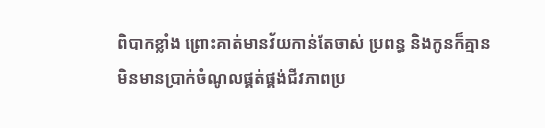ពិបាកខ្លាំង ព្រោះគាត់មានវ័យកាន់តែចាស់ ប្រពន្ធ និងកូនក៏គ្មាន មិនមានប្រាក់ចំណូលផ្គត់ផ្គង់ជីវភាពប្រ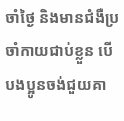ចាំថ្ងៃ និងមានជំងឺប្រចាំកាយជាប់ខ្លួន បើបងប្អូនចង់ជួយគា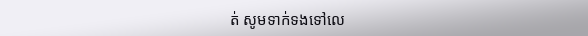ត់ សូមទាក់ទងទៅលេ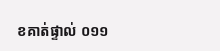ខគាត់ផ្ទាល់ ០១១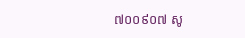៧០០៩០៧ សូ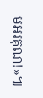មអរគុណ!»៕